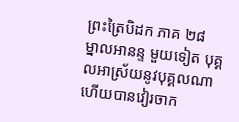ព្រះត្រៃបិដក ភាគ ២៨
ម្នាលអានន្ទ មួយទៀត បុគ្គលអាស្រ័យនូវបុគ្គលណា ហើយបានវៀរចាក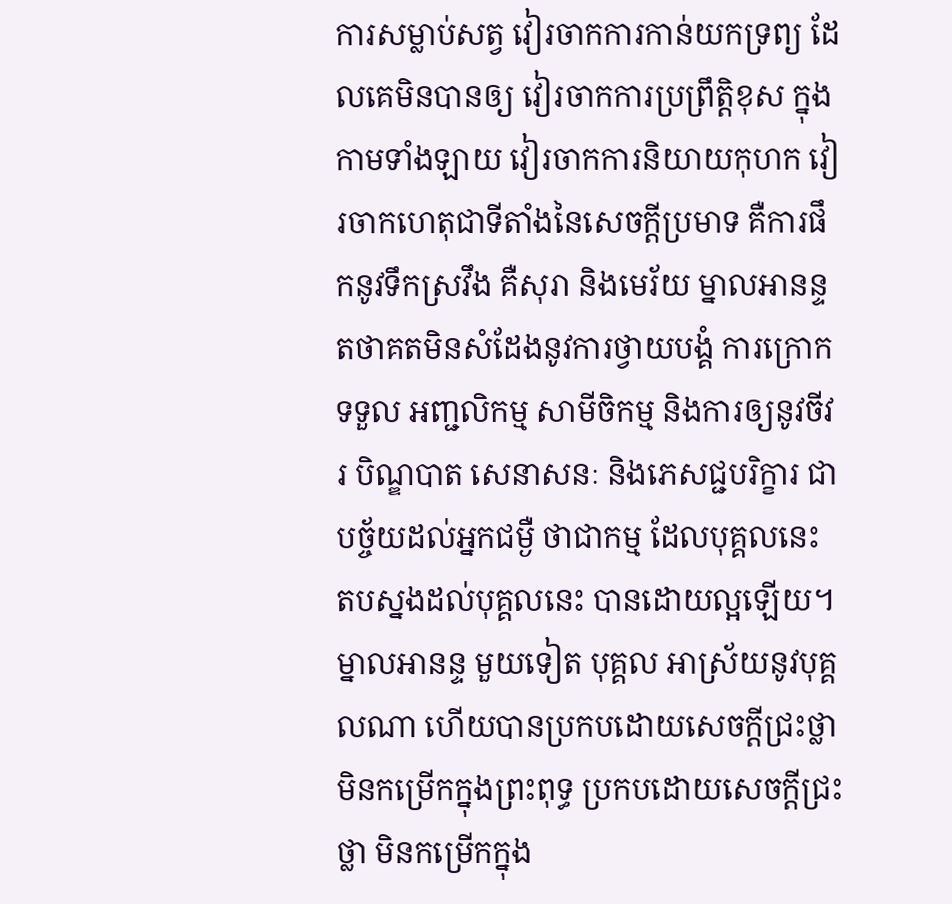ការសម្លាប់សត្វ វៀរចាកការកាន់យកទ្រព្យ ដែលគេមិនបានឲ្យ វៀរចាកការប្រព្រឹត្តិខុស ក្នុងកាមទាំងឡាយ វៀរចាកការនិយាយកុហក វៀរចាកហេតុជាទីតាំងនៃសេចក្តីប្រមាទ គឺការផឹកនូវទឹកស្រវឹង គឺសុរា និងមេរ័យ ម្នាលអានន្ទ តថាគតមិនសំដែងនូវការថ្វាយបង្គំ ការក្រោកទទួល អញ្ជលិកម្ម សាមីចិកម្ម និងការឲ្យនូវចីវរ បិណ្ឌបាត សេនាសនៈ និងភេសជ្ជបរិក្ខារ ជាបច្ច័យដល់អ្នកជម្ងឺ ថាជាកម្ម ដែលបុគ្គលនេះ តបស្នងដល់បុគ្គលនេះ បានដោយល្អឡើយ។ ម្នាលអានន្ទ មួយទៀត បុគ្គល អាស្រ័យនូវបុគ្គលណា ហើយបានប្រកបដោយសេចក្តីជ្រះថ្លា មិនកម្រើកក្នុងព្រះពុទ្ធ ប្រកបដោយសេចក្តីជ្រះថ្លា មិនកម្រើកក្នុង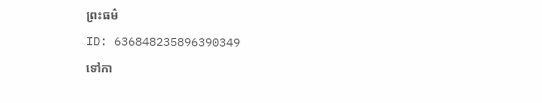ព្រះធម៌
ID: 636848235896390349
ទៅកា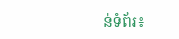ន់ទំព័រ៖